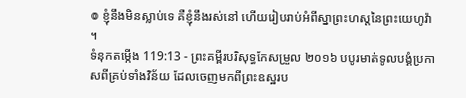៙ ខ្ញុំនឹងមិនស្លាប់ទេ គឺខ្ញុំនឹងរស់នៅ ហើយរៀបរាប់អំពីស្នាព្រះហស្តនៃព្រះយេហូវ៉ា ។
ទំនុកតម្កើង 119:13 - ព្រះគម្ពីរបរិសុទ្ធកែសម្រួល ២០១៦ បបូរមាត់ទូលបង្គំប្រកាសពីគ្រប់ទាំងវិន័យ ដែលចេញមកពីព្រះឧស្ឋរប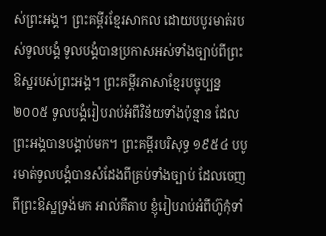ស់ព្រះអង្គ។ ព្រះគម្ពីរខ្មែរសាកល ដោយបបូរមាត់របស់ទូលបង្គំ ទូលបង្គំបានប្រកាសអស់ទាំងច្បាប់ពីព្រះឱស្ឋរបស់ព្រះអង្គ។ ព្រះគម្ពីរភាសាខ្មែរបច្ចុប្បន្ន ២០០៥ ទូលបង្គំរៀបរាប់អំពីវិន័យទាំងប៉ុន្មាន ដែលព្រះអង្គបានបង្គាប់មក។ ព្រះគម្ពីរបរិសុទ្ធ ១៩៥៤ បបូរមាត់ទូលបង្គំបានសំដែងពីគ្រប់ទាំងច្បាប់ ដែលចេញពីព្រះឱស្ឋទ្រង់មក អាល់គីតាប ខ្ញុំរៀបរាប់អំពីហ៊ូកុំទាំ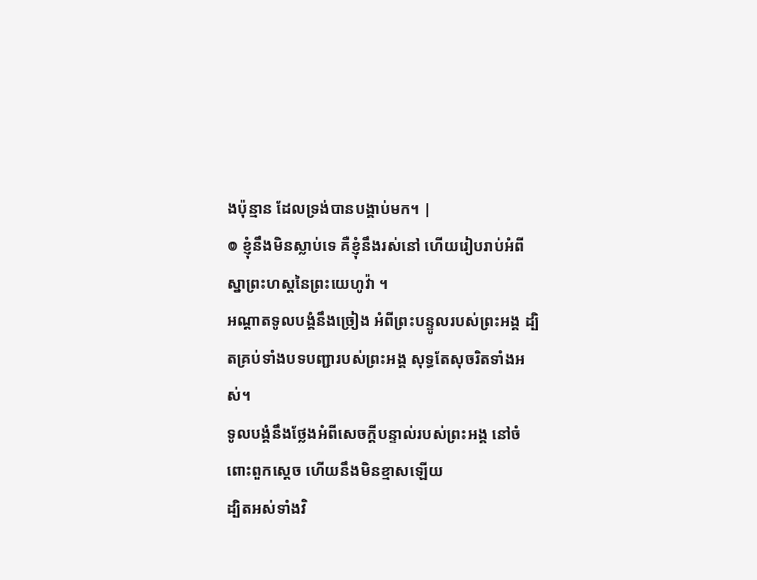ងប៉ុន្មាន ដែលទ្រង់បានបង្គាប់មក។ |
៙ ខ្ញុំនឹងមិនស្លាប់ទេ គឺខ្ញុំនឹងរស់នៅ ហើយរៀបរាប់អំពីស្នាព្រះហស្តនៃព្រះយេហូវ៉ា ។
អណ្ដាតទូលបង្គំនឹងច្រៀង អំពីព្រះបន្ទូលរបស់ព្រះអង្គ ដ្បិតគ្រប់ទាំងបទបញ្ជារបស់ព្រះអង្គ សុទ្ធតែសុចរិតទាំងអស់។
ទូលបង្គំនឹងថ្លែងអំពីសេចក្ដីបន្ទាល់របស់ព្រះអង្គ នៅចំពោះពួកស្តេច ហើយនឹងមិនខ្មាសឡើយ
ដ្បិតអស់ទាំងវិ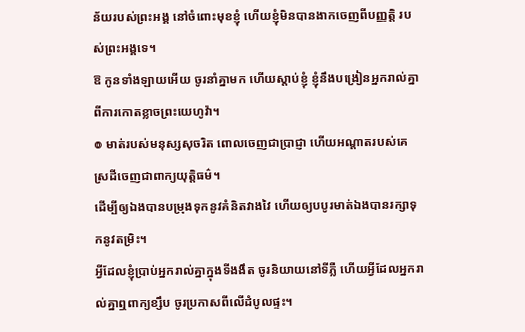ន័យរបស់ព្រះអង្គ នៅចំពោះមុខខ្ញុំ ហើយខ្ញុំមិនបានងាកចេញពីបញ្ញត្តិ របស់ព្រះអង្គទេ។
ឱ កូនទាំងឡាយអើយ ចូរនាំគ្នាមក ហើយស្តាប់ខ្ញុំ ខ្ញុំនឹងបង្រៀនអ្នករាល់គ្នា ពីការកោតខ្លាចព្រះយេហូវ៉ា។
៙ មាត់របស់មនុស្សសុចរិត ពោលចេញជាប្រាជ្ញា ហើយអណ្ដាតរបស់គេ ស្រដីចេញជាពាក្យយុត្តិធម៌។
ដើម្បីឲ្យឯងបានបម្រុងទុកនូវគំនិតវាងវៃ ហើយឲ្យបបូរមាត់ឯងបានរក្សាទុកនូវតម្រិះ។
អ្វីដែលខ្ញុំប្រាប់អ្នករាល់គ្នាក្នុងទីងងឹត ចូរនិយាយនៅទីភ្លឺ ហើយអ្វីដែលអ្នករាល់គ្នាឮពាក្យខ្សឹប ចូរប្រកាសពីលើដំបូលផ្ទះ។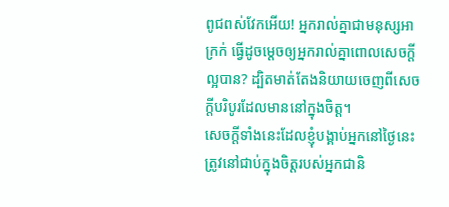ពូជពស់វែកអើយ! អ្នករាល់គ្នាជាមនុស្សអាក្រក់ ធ្វើដូចម្តេចឲ្យអ្នករាល់គ្នាពោលសេចក្តីល្អបាន? ដ្បិតមាត់តែងនិយាយចេញពីសេចក្តីបរិបូរដែលមាននៅក្នុងចិត្ត។
សេចក្ដីទាំងនេះដែលខ្ញុំបង្គាប់អ្នកនៅថ្ងៃនេះ ត្រូវនៅជាប់ក្នុងចិត្តរបស់អ្នកជានិ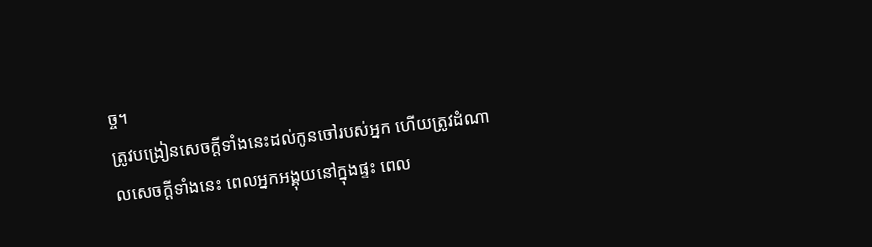ច្ច។
ត្រូវបង្រៀនសេចក្ដីទាំងនេះដល់កូនចៅរបស់អ្នក ហើយត្រូវដំណាលសេចក្ដីទាំងនេះ ពេលអ្នកអង្គុយនៅក្នុងផ្ទះ ពេល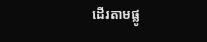ដើរតាមផ្លូ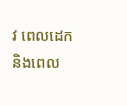វ ពេលដេក និងពេល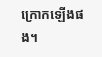ក្រោកឡើងផង។